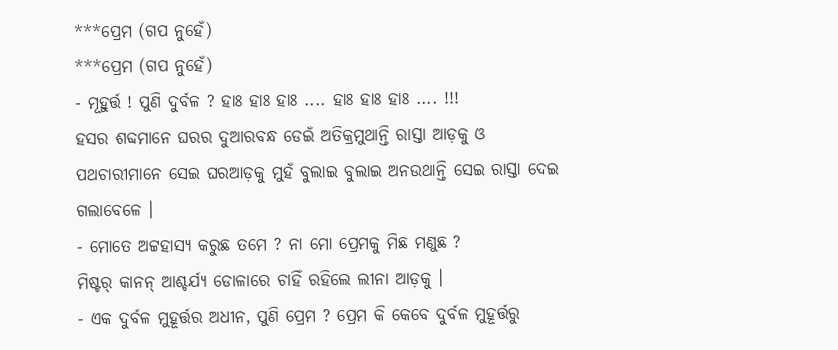***ପ୍ରେମ (ଗପ ନୁହେଁ)
***ପ୍ରେମ (ଗପ ନୁହେଁ)
- ମୂହୁର୍ତ୍ତ ! ପୁଣି ଦୁର୍ବଳ ? ହାଃ ହାଃ ହାଃ .... ହାଃ ହାଃ ହାଃ .... !!!
ହସର ଶବ୍ଦମାନେ ଘରର ଦୁଆରବନ୍ଧ ଡେଇଁ ଅତିକ୍ରମୁଥାନ୍ତି ରାସ୍ତା ଆଡ଼କୁ ଓ ପଥଚାରୀମାନେ ସେଇ ଘରଆଡ଼କୁ ମୁହଁ ବୁଲାଇ ବୁଲାଇ ଅନଉଥାନ୍ତି ସେଇ ରାସ୍ତା ଦେଇ ଗଲାବେଳେ ।
- ମୋତେ ଅଟ୍ଟହାସ୍ୟ କରୁଛ ତମେ ? ନା ମୋ ପ୍ରେମକୁ ମିଛ ମଣୁଛ ?
ମିଷ୍ଟର୍ କାନନ୍ ଆଶ୍ଚର୍ଯ୍ୟ ଡୋଳାରେ ଚାହିଁ ରହିଲେ ଲୀନା ଆଡ଼କୁ ।
- ଏକ ଦୁର୍ବଳ ମୁହୂର୍ତ୍ତର ଅଧୀନ, ପୁଣି ପ୍ରେମ ? ପ୍ରେମ କି କେବେ ଦୁର୍ବଳ ମୁହୂର୍ତ୍ତରୁ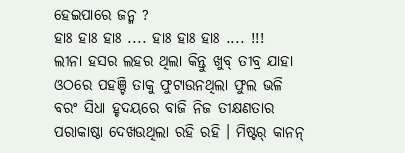ହେଇପାରେ ଜନ୍ମ ?
ହାଃ ହାଃ ହାଃ .... ହାଃ ହାଃ ହାଃ .... !!!
ଲୀନା ହସର ଲହର ଥିଲା କିନ୍ତୁ ଖୁବ୍ ତୀବ୍ର ଯାହା ଓଠରେ ପହଞ୍ଚି ତାକୁ ଫୁଟାଉନଥିଲା ଫୁଲ ଭଳି ବରଂ ସିଧା ହୃଦୟରେ ବାଜି ନିଜ ତୀକ୍ଷଣତାର ପରାକାଷ୍ଠା ଦେଖଉଥିଲା ରହି ରହି । ମିଷ୍ଟର୍ କାନନ୍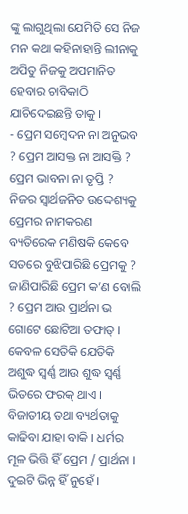ଙ୍କୁ ଲାଗୁଥିଲା ଯେମିତି ସେ ନିଜ ମନ କଥା କହିନାହାନ୍ତି ଲୀନାକୁ ଅପିତୁ ନିଜକୁ ଅପମାନିତ ହେବାର ଚାବିକାଠି ଯାଚିଦେଇଛନ୍ତି ତାକୁ ।
- ପ୍ରେମ ସମ୍ବେଦନ ନା ଅନୁଭବ ? ପ୍ରେମ ଆସକ୍ତ ନା ଆସକ୍ତି ? ପ୍ରେମ ଭାବନା ନା ତୃପ୍ତି ? ନିଜର ସ୍ଵାର୍ଥଜନିତ ଉଦ୍ଦେଶ୍ୟକୁ ପ୍ରେମର ନାମକରଣ ବ୍ୟତିରେକ ମଣିଷକି କେବେ ସତରେ ବୁଝିପାରିଛି ପ୍ରେମକୁ ? ଜାଣିପାରିଛି ପ୍ରେମ କ’ଣ ବୋଲି ? ପ୍ରେମ ଆଉ ପ୍ରାର୍ଥନା ଭ
ଗୋଟେ ଛୋଟିଆ ତଫାତ୍ । କେବଳ ସେତିକି ଯେତିକି ଅଶୁଦ୍ଧ ସ୍ଵର୍ଣ୍ଣ ଆଉ ଶୁଦ୍ଧ ସ୍ଵର୍ଣ୍ଣ ଭିତରେ ଫରକ୍ ଥାଏ । ବିଜାତୀୟ ତଥା ବ୍ୟର୍ଥତାକୁ କାଢିବା ଯାହା ବାକି । ଧର୍ମର ମୂଳ ଭିତ୍ତି ହିଁ ପ୍ରେମ / ପ୍ରାର୍ଥନା । ଦୁଇଟି ଭିନ୍ନ ହିଁ ନୁହେଁ ।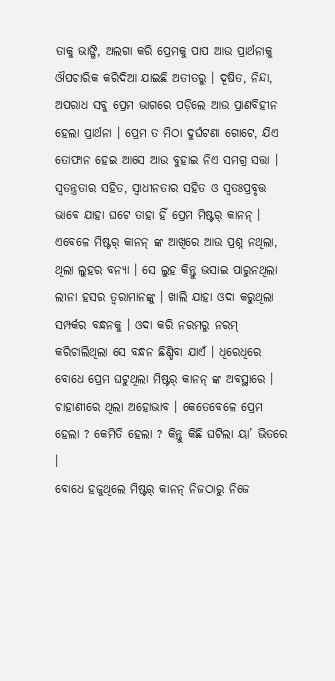ତାକୁ ଭାଙ୍ଗି, ଅଲଗା କରି ପ୍ରେମକୁ ପାପ ଆଉ ପ୍ରାର୍ଥନାକୁ ଔପଚାରିକ କରିଦିଆ ଯାଇଛି ଅତୀତରୁ । ଦୂଷିତ, ନିନ୍ଦା, ଅପରାଧ ସବୁ ପ୍ରେମ ଭାଗରେ ପଡ଼ିଲେ ଆଉ ପ୍ରାଣବିହୀନ ହେଲା ପ୍ରାର୍ଥନା । ପ୍ରେମ ତ ମିଠା ଦୁର୍ଘଟଣା ଗୋଟେ, ଯିଏ ତୋଫାନ ହେଇ ଆସେ ଆଉ ବୁହାଇ ନିଏ ସମଗ୍ର ସତ୍ତା । ସ୍ଵତନ୍ତ୍ରତାର ସହିତ, ସ୍ଵାଧୀନତାର ସହିତ ଓ ସ୍ଵତଃପ୍ରବୃତ୍ତ ଭାବେ ଯାହା ଘଟେ ତାହା ହିଁ ପ୍ରେମ ମିଷ୍ଟର୍ କାନନ୍ ।
ଏବେଳେ ମିଷ୍ଟର୍ କାନନ୍ ଙ୍କ ଆଖିରେ ଆଉ ପ୍ରଶ୍ନ ନଥିଲା, ଥିଲା ଲୁହର ବନ୍ୟା । ସେ ଲୁହ କିନ୍ତୁ ଭସାଇ ପାରୁନଥିଲା ଲୀନା ହସର ତ୍ଵରାମାନଙ୍କୁ । ଖାଲି ଯାହା ଓଦା କରୁଥିଲା ସମ୍ପର୍କର ବନ୍ଧନକୁ । ଓଦା କରି ନରମରୁ ନରମ୍ କରିଚାଲିଥିଲା ସେ ବନ୍ଧନ ଛିଣ୍ଡିବା ଯାଏଁ । ଧିରେଧିରେ ବୋଧେ ପ୍ରେମ ଘଟୁଥିଲା ମିଷ୍ଟର୍ କାନନ୍ ଙ୍କ ଅବସ୍ଥାରେ । ଚାହାଣୀରେ ଥିଲା ଅହୋଭାବ । କେତେବେଳେ ପ୍ରେମ ହେଲା ? କେମିତି ହେଲା ? କିନ୍ତୁ କିଛି ଘଟିଲା ୟା’ ଭିତରେ ।
ବୋଧେ ହଜୁଥିଲେ ମିଷ୍ଟର୍ କାନନ୍ ନିଜଠାରୁ ନିଜେ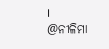।
@ନୀଳିମା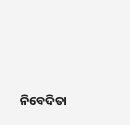ନିବେଦିତା